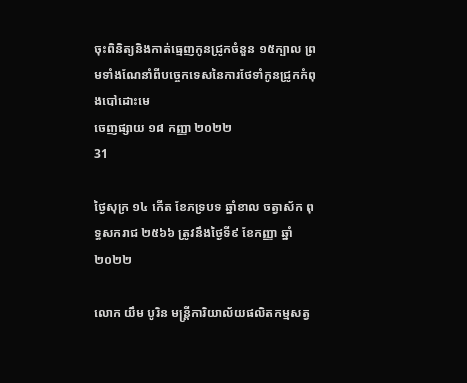ចុះពិនិត្យនិងកាត់ធ្មេញកូនជ្រូកចំនួន ១៥ក្បាល ព្រមទាំងណែនាំពីបច្ចេកទេសនៃការថែទាំកូនជ្រូកកំពុងបៅដោះមេ
ចេញផ្សាយ ១៨ កញ្ញា ២០២២
31

ថ្ងៃសុក្រ ១៤ កើត ខែភទ្របទ ឆ្នាំខាល ចត្វាស័ក ពុទ្ធសករាជ ២៥៦៦ ត្រូវនឹងថ្ងៃទី៩ ខែកញ្ញា ឆ្នាំ២០២២

លោក យឹម បូរិន មន្រ្តីការិយាល័យផលិតកម្មសត្វ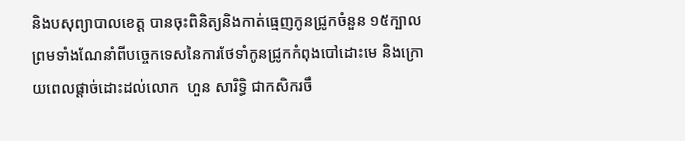និងបសុព្យាបាលខេត្ត បានចុះពិនិត្យនិងកាត់ធ្មេញកូនជ្រូកចំនួន ១៥ក្បាល ព្រមទាំងណែនាំពីបច្ចេកទេសនៃការថែទាំកូនជ្រូកកំពុងបៅដោះមេ និងក្រោយពេលផ្ដាច់ដោះដល់លោក  ហួន សារិទ្ធិ ជាកសិករចឹ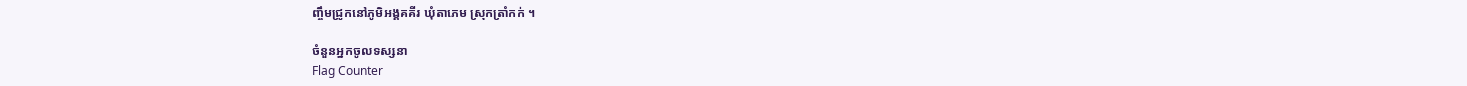ញ្ចឹមជ្រូកនៅភូមិអង្គគគីរ ឃុំតាភេម ស្រុកត្រាំកក់ ។

ចំនួនអ្នកចូលទស្សនា
Flag Counter